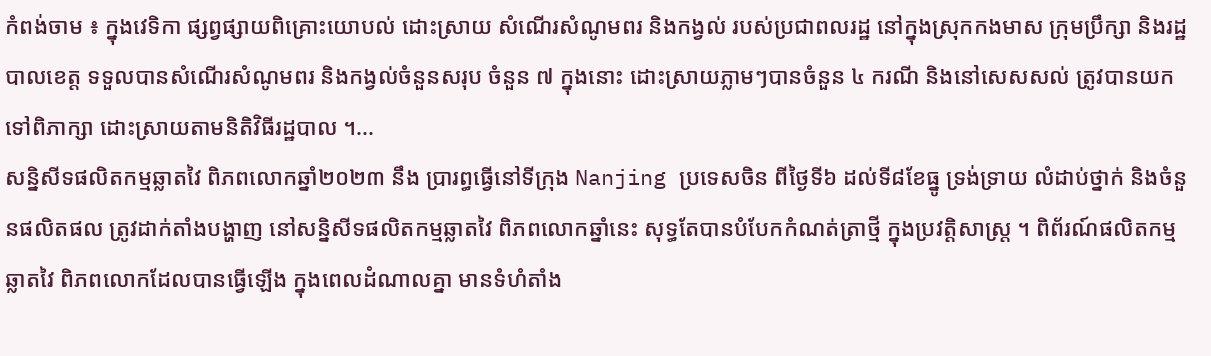កំពង់ចាម ៖ ក្នុងវេទិកា ផ្សព្វផ្សាយពិគ្រោះយោបល់ ដោះស្រាយ សំណើរសំណូមពរ និងកង្វល់ របស់ប្រជាពលរដ្ឋ នៅក្នុងស្រុកកងមាស ក្រុមប្រឹក្សា និងរដ្ឋបាលខេត្ត ទទួលបានសំណើរសំណូមពរ និងកង្វល់ចំនួនសរុប ចំនួន ៧ ក្នុងនោះ ដោះស្រាយភ្លាមៗបានចំនួន ៤ ករណី និងនៅសេសសល់ ត្រូវបានយកទៅពិភាក្សា ដោះស្រាយតាមនិតិវិធីរដ្ឋបាល ។...
សន្និសីទផលិតកម្មឆ្លាតវៃ ពិភពលោកឆ្នាំ២០២៣ នឹង ប្រារព្ធធ្វើនៅទីក្រុង Nanjing ប្រទេសចិន ពីថ្ងៃទី៦ ដល់ទី៨ខែធ្នូ ទ្រង់ទ្រាយ លំដាប់ថ្នាក់ និងចំនួនផលិតផល ត្រូវដាក់តាំងបង្ហាញ នៅសន្និសីទផលិតកម្មឆ្លាតវៃ ពិភពលោកឆ្នាំនេះ សុទ្ធតែបានបំបែកកំណត់ត្រាថ្មី ក្នុងប្រវត្តិសាស្រ្ត ។ ពិព័រណ៍ផលិតកម្មឆ្លាតវៃ ពិភពលោកដែលបានធ្វើឡើង ក្នុងពេលដំណាលគ្នា មានទំហំតាំង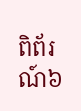ពិព័រណ៍៦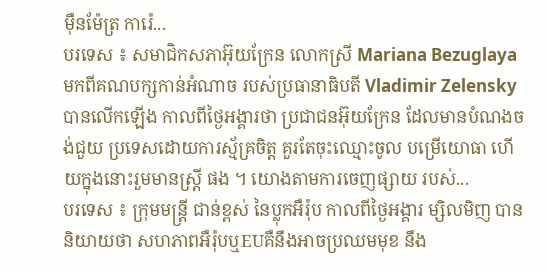ម៉ឺនម៉ែត្រ ការ៉េ...
បរទេស ៖ សមាជិកសភាអ៊ុយក្រែន លោកស្រី Mariana Bezuglaya មកពីគណបក្សកាន់អំណាច របស់ប្រធានាធិបតី Vladimir Zelensky បានលើកឡើង កាលពីថ្ងៃអង្គារថា ប្រជាជនអ៊ុយក្រែន ដែលមានបំណងចង់ជួយ ប្រទេសដោយការស្ម័គ្រចិត្ដ គួរតែចុះឈ្មោះចូល បម្រើយោធា ហើយក្នុងនោះរួមមានស្ត្រី ផង ។ យោងតាមការចេញផ្សាយ របស់...
បរទេស ៖ ក្រុមមន្ត្រី ជាន់ខ្ពស់ នៃប្លុកអឺរ៉ុប កាលពីថ្ងៃអង្គារ ម្សិលមិញ បាននិយាយថា សហភាពអឺរ៉ុបឬEUគឺនឹងអាចប្រឈមមុខ នឹង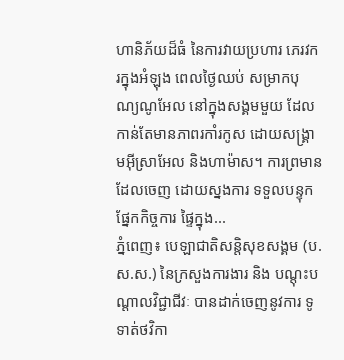ហានិភ័យដ៏ធំ នៃការវាយប្រហារ ភេរវករក្នុងអំឡុង ពេលថ្ងៃឈប់ សម្រាកបុណ្យណូអែល នៅក្នុងសង្គមមួយ ដែលកាន់តែមានភាពរកាំរកូស ដោយសង្រ្គាមអ៊ីស្រាអែល និងហាម៉ាស។ ការព្រមានដែលចេញ ដោយស្នងការ ទទួលបន្ទុកផ្នែកកិច្ចការ ផ្ទៃក្នុង...
ភ្នំពេញ៖ បេឡាជាតិសន្តិសុខសង្គម (ប.ស.ស.) នៃក្រសួងការងារ និង បណ្តុះបណ្តាលវិជ្ជាជីវៈ បានដាក់ចេញនូវការ ទូទាត់ថវិកា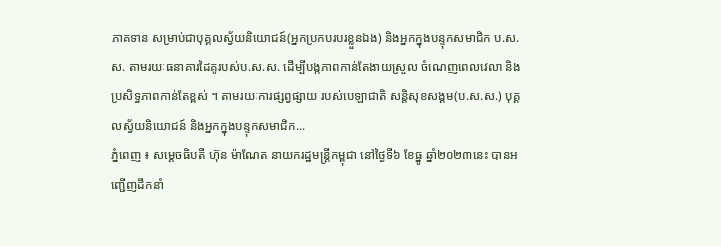ភាគទាន សម្រាប់ជាបុគ្គលស្វ័យនិយោជន៍(អ្នកប្រកបរបរខ្លួនឯង) និងអ្នកក្នុងបន្ទុកសមាជិក ប.ស.ស. តាមរយៈធនាគារដៃគូរបស់ប.ស.ស. ដើម្បីបង្កភាពកាន់តែងាយស្រួល ចំណេញពេលវេលា និង ប្រសិទ្ធភាពកាន់តែខ្ពស់ ។ តាមរយៈការផ្សព្វផ្សាយ របស់បេឡាជាតិ សន្តិសុខសង្គម(ប.ស.ស.) បុគ្គលស្វ័យនិយោជន៍ និងអ្នកក្នុងបន្ទុកសមាជិក...
ភ្នំពេញ ៖ សម្ដេចធិបតី ហ៊ុន ម៉ាណែត នាយករដ្ឋមន្ត្រីកម្ពុជា នៅថ្ងៃទី៦ ខែធ្នូ ឆ្នាំ២០២៣នេះ បានអញ្ជើញដឹកនាំ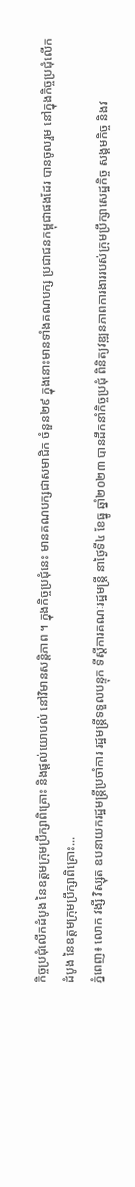កិច្ចប្រជុំលើកដំបូង នៃឧត្តមក្រុមប្រឹក្សាពិគ្រោះ និងផ្ដល់យោបល់ នៅវិមានសន្តិភាព ។ ក្នុងកិច្ចប្រជុំនេះ មានគណបក្សជាសមាជិក ចំនួន២៩ ក្នុងនោះមានទាំងគណបក្ស ប្រជាជនកម្ពុជាផងដែរ បានចូលរួម នៅក្នុងកិច្ចប្រជុំលើកដំបូង នៃឧត្តមក្រុមប្រឹក្សាពិគ្រោះ...
ភ្នំពេញ៖ លោក វង្សី វិស្សុត ឧបនាយករដ្ឋមន្ត្រីប្រចាំការ រដ្ឋមន្ត្រីទទួលបន្ទុក ទីស្តីការគណៈរដ្ឋមន្ត្រី នាថ្ងៃទី៤ ខែធ្នូ ឆ្នាំ២០២៣ បានដឹកនាំកិច្ចប្រជុំ ពិនិត្យវឌ្ឍនភាពការងាររបស់ក្រុមប្រឹក្សាសេដ្ឋកិច្ច សង្គមកិច្ច និងវ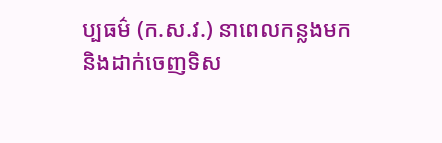ប្បធម៌ (ក.ស.វ.) នាពេលកន្លងមក និងដាក់ចេញទិស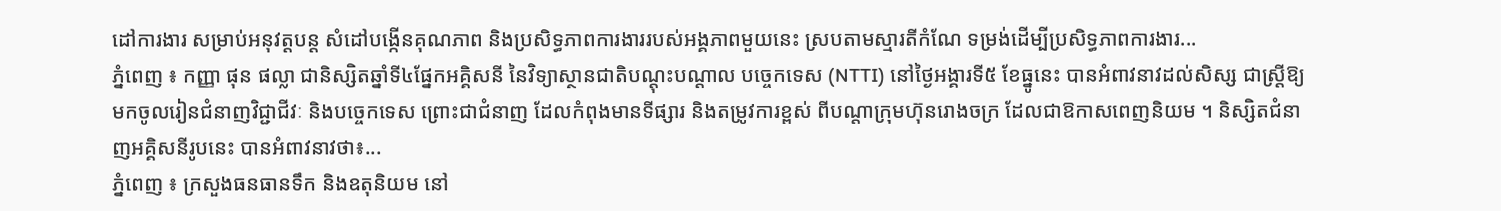ដៅការងារ សម្រាប់អនុវត្តបន្ត សំដៅបង្កើនគុណភាព និងប្រសិទ្ធភាពការងាររបស់អង្គភាពមួយនេះ ស្របតាមស្មារតីកំណែ ទម្រង់ដើម្បីប្រសិទ្ធភាពការងារ...
ភ្នំពេញ ៖ កញ្ញា ផុន ផល្លា ជានិស្សិតឆ្នាំទី៤ផ្នែកអគ្គិសនី នៃវិទ្យាស្ថានជាតិបណ្តុះបណ្តាល បច្ចេកទេស (NTTI) នៅថ្ងៃអង្គារទី៥ ខែធ្នូនេះ បានអំពាវនាវដល់សិស្ស ជាស្ត្រីឱ្យមកចូលរៀនជំនាញវិជ្ជាជីវៈ និងបច្ចេកទេស ព្រោះជាជំនាញ ដែលកំពុងមានទីផ្សារ និងតម្រូវការខ្ពស់ ពីបណ្តាក្រុមហ៊ុនរោងចក្រ ដែលជាឱកាសពេញនិយម ។ និស្សិតជំនាញអគ្គិសនីរូបនេះ បានអំពាវនាវថា៖...
ភ្នំពេញ ៖ ក្រសួងធនធានទឹក និងឧតុនិយម នៅ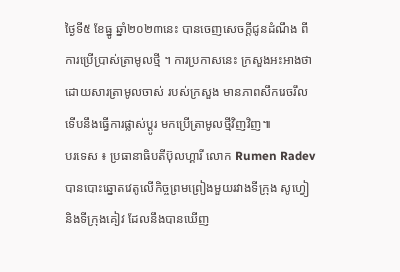ថ្ងៃទី៥ ខែធ្នូ ឆ្នាំ២០២៣នេះ បានចេញសេចក្ដីជូនដំណឹង ពីការប្រើប្រាស់ត្រាមូលថ្មី ។ ការប្រកាសនេះ ក្រសួងអះអាងថា ដោយសារត្រាមូលចាស់ របស់ក្រសួង មានភាពសឹករេចរឹល ទើបនឹងធ្វើការផ្លាស់ប្តូរ មកប្រើត្រាមូលថ្មីវិញវិញ៕
បរទេស ៖ ប្រធានាធិបតីប៊ុលហ្គារី លោក Rumen Radev បានបោះឆ្នោតវេតូលើកិច្ចព្រមព្រៀងមួយរវាងទីក្រុង សូហ្វៀ និងទីក្រុងគៀវ ដែលនឹងបានឃើញ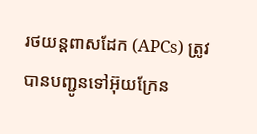រថយន្តពាសដែក (APCs) ត្រូវបានបញ្ជូនទៅអ៊ុយក្រែន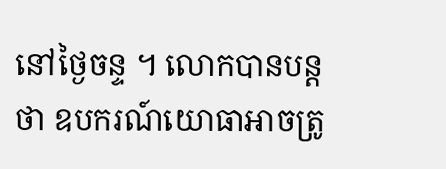នៅថ្ងៃចន្ទ ។ លោកបានបន្តថា ឧបករណ៍យោធាអាចត្រូ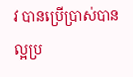វ បានប្រើប្រាស់បានល្អប្រ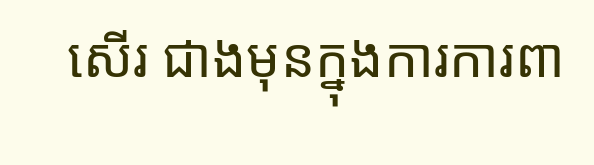សើរ ជាងមុនក្នុងការការពា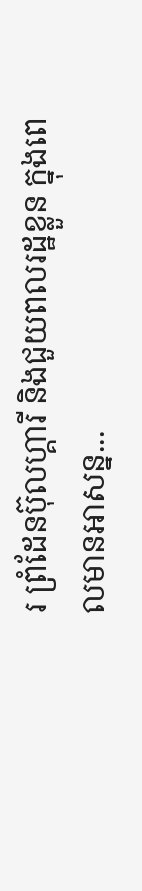រ ព្រំដែនប៊ុលហ្គារី និងជួយពលរដ្ឋខ្លួន ក្នុងពេលមានអាសន្ន...